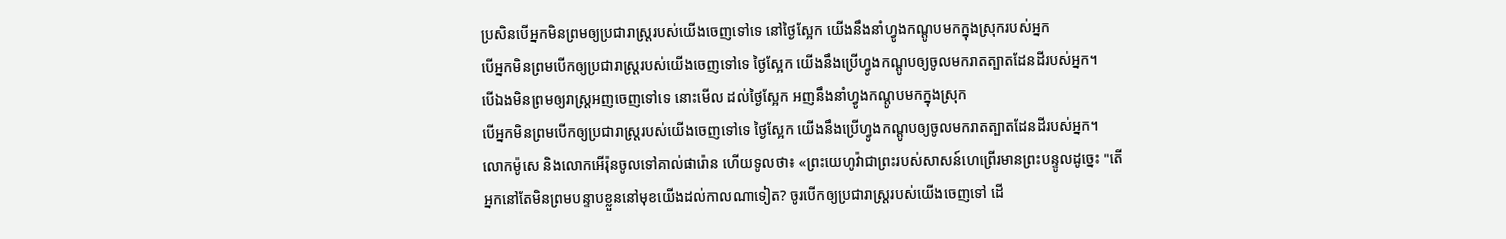ប្រសិនបើអ្នកមិនព្រមឲ្យប្រជារាស្ត្ររបស់យើងចេញទៅទេ នៅថ្ងៃស្អែក យើងនឹងនាំហ្វូងកណ្តូបមកក្នុងស្រុករបស់អ្នក
បើអ្នកមិនព្រមបើកឲ្យប្រជារាស្ត្ររបស់យើងចេញទៅទេ ថ្ងៃស្អែក យើងនឹងប្រើហ្វូងកណ្ដូបឲ្យចូលមករាតត្បាតដែនដីរបស់អ្នក។
បើឯងមិនព្រមឲ្យរាស្ត្រអញចេញទៅទេ នោះមើល ដល់ថ្ងៃស្អែក អញនឹងនាំហ្វូងកណ្តូបមកក្នុងស្រុក
បើអ្នកមិនព្រមបើកឲ្យប្រជារាស្ត្ររបស់យើងចេញទៅទេ ថ្ងៃស្អែក យើងនឹងប្រើហ្វូងកណ្តូបឲ្យចូលមករាតត្បាតដែនដីរបស់អ្នក។
លោកម៉ូសេ និងលោកអើរ៉ុនចូលទៅគាល់ផារ៉ោន ហើយទូលថា៖ «ព្រះយេហូវ៉ាជាព្រះរបស់សាសន៍ហេព្រើរមានព្រះបន្ទូលដូច្នេះ "តើអ្នកនៅតែមិនព្រមបន្ទាបខ្លួននៅមុខយើងដល់កាលណាទៀត? ចូរបើកឲ្យប្រជារាស្ត្ររបស់យើងចេញទៅ ដើ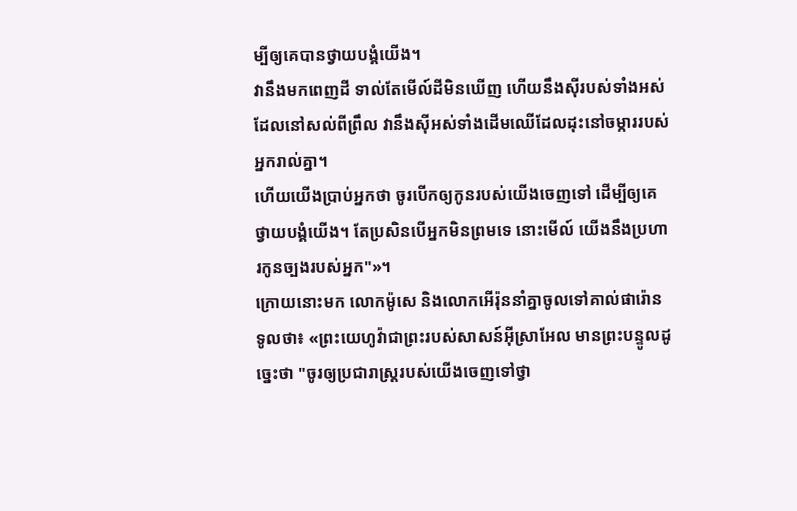ម្បីឲ្យគេបានថ្វាយបង្គំយើង។
វានឹងមកពេញដី ទាល់តែមើល៍ដីមិនឃើញ ហើយនឹងស៊ីរបស់ទាំងអស់ដែលនៅសល់ពីព្រឹល វានឹងស៊ីអស់ទាំងដើមឈើដែលដុះនៅចម្ការរបស់អ្នករាល់គ្នា។
ហើយយើងប្រាប់អ្នកថា ចូរបើកឲ្យកូនរបស់យើងចេញទៅ ដើម្បីឲ្យគេថ្វាយបង្គំយើង។ តែប្រសិនបើអ្នកមិនព្រមទេ នោះមើល៍ យើងនឹងប្រហារកូនច្បងរបស់អ្នក"»។
ក្រោយនោះមក លោកម៉ូសេ និងលោកអើរ៉ុននាំគ្នាចូលទៅគាល់ផារ៉ោន ទូលថា៖ «ព្រះយេហូវ៉ាជាព្រះរបស់សាសន៍អ៊ីស្រាអែល មានព្រះបន្ទូលដូច្នេះថា "ចូរឲ្យប្រជារាស្ត្ររបស់យើងចេញទៅថ្វា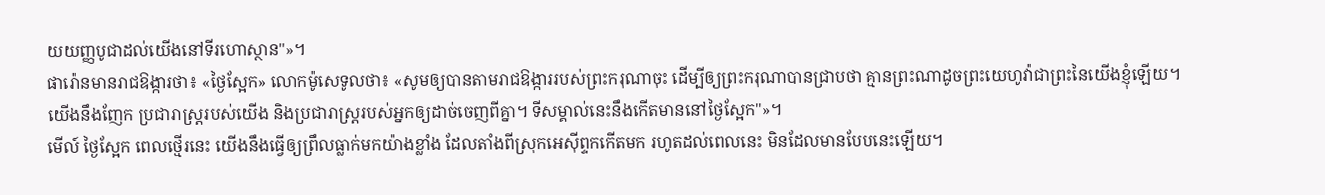យយញ្ញបូជាដល់យើងនៅទីរហោស្ថាន"»។
ផារ៉ោនមានរាជឱង្ការថា៖ «ថ្ងៃស្អែក» លោកម៉ូសេទូលថា៖ «សូមឲ្យបានតាមរាជឱង្ការរបស់ព្រះករុណាចុះ ដើម្បីឲ្យព្រះករុណាបានជ្រាបថា គ្មានព្រះណាដូចព្រះយេហូវ៉ាជាព្រះនៃយើងខ្ញុំឡើយ។
យើងនឹងញែក ប្រជារាស្ត្ររបស់យើង និងប្រជារាស្ត្ររបស់អ្នកឲ្យដាច់ចេញពីគ្នា។ ទីសម្គាល់នេះនឹងកើតមាននៅថ្ងៃស្អែក"»។
មើល៍ ថ្ងៃស្អែក ពេលថ្មើរនេះ យើងនឹងធ្វើឲ្យព្រឹលធ្លាក់មកយ៉ាងខ្លាំង ដែលតាំងពីស្រុកអេស៊ីព្ទកកើតមក រហូតដល់ពេលនេះ មិនដែលមានបែបនេះឡើយ។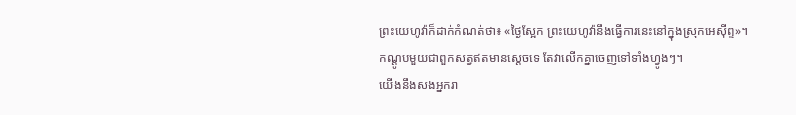ព្រះយេហូវ៉ាក៏ដាក់កំណត់ថា៖ «ថ្ងៃស្អែក ព្រះយេហូវ៉ានឹងធ្វើការនេះនៅក្នុងស្រុកអេស៊ីព្ទ»។
កណ្តូបមួយជាពួកសត្វឥតមានស្តេចទេ តែវាលើកគ្នាចេញទៅទាំងហ្វូងៗ។
យើងនឹងសងអ្នករា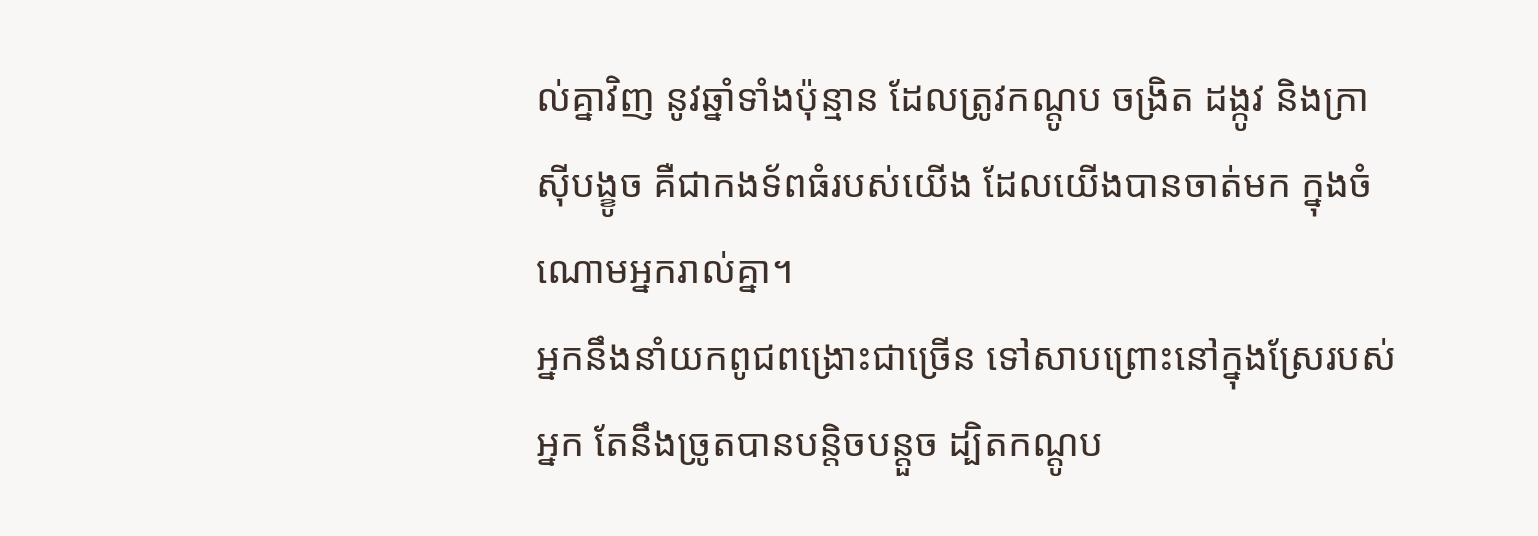ល់គ្នាវិញ នូវឆ្នាំទាំងប៉ុន្មាន ដែលត្រូវកណ្តូប ចង្រិត ដង្កូវ និងក្រាស៊ីបង្ខូច គឺជាកងទ័ពធំរបស់យើង ដែលយើងបានចាត់មក ក្នុងចំណោមអ្នករាល់គ្នា។
អ្នកនឹងនាំយកពូជពង្រោះជាច្រើន ទៅសាបព្រោះនៅក្នុងស្រែរបស់អ្នក តែនឹងច្រូតបានបន្តិចបន្តួច ដ្បិតកណ្តូប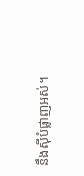នឹងស៊ីបំផ្លាញអស់។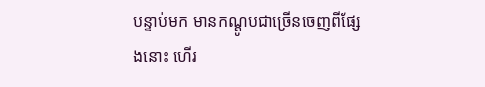បន្ទាប់មក មានកណ្តូបជាច្រើនចេញពីផ្សែងនោះ ហើរ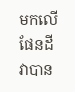មកលើផែនដី វាបាន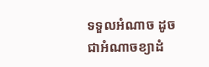ទទួលអំណាច ដូចជាអំណាចខ្យាដំ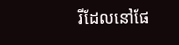រីដែលនៅផែ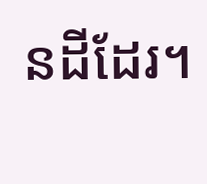នដីដែរ។